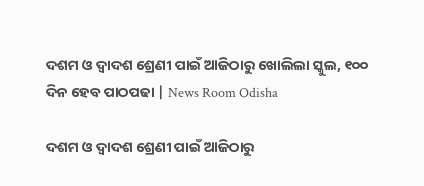ଦଶମ ଓ ଦ୍ୱାଦଶ ଶ୍ରେଣୀ ପାଇଁ ଆଜିଠାରୁ ଖୋଲିଲା ସ୍କୁଲ, ୧୦୦ ଦିନ ହେବ ପାଠପଢା | News Room Odisha

ଦଶମ ଓ ଦ୍ୱାଦଶ ଶ୍ରେଣୀ ପାଇଁ ଆଜିଠାରୁ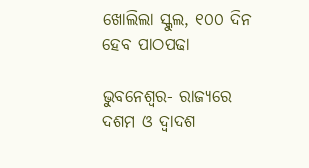ଖୋଲିଲା ସ୍କୁଲ, ୧୦୦ ଦିନ ହେବ ପାଠପଢା

ଭୁବନେଶ୍ୱର- ରାଜ୍ୟରେ ଦଶମ ଓ ଦ୍ୱାଦଶ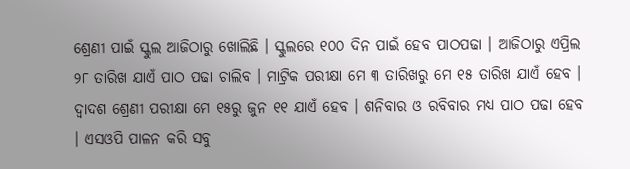ଶ୍ରେଣୀ ପାଇଁ ସ୍କୁଲ ଆଜିଠାରୁ ଖୋଲିଛି । ସ୍କୁଲରେ ୧୦୦ ଦିନ ପାଇଁ ହେବ ପାଠପଢା । ଆଜିଠାରୁ ଏପ୍ରିଲ ୨୮ ତାରିଖ ଯାଏଁ ପାଠ ପଢା ଚାଲିବ । ମାଟ୍ରିକ ପରୀକ୍ଷା ମେ ୩ ତାରିଖରୁ ମେ ୧୫ ତାରିଖ ଯାଏଁ ହେବ । ଦ୍ୱାଦଶ ଶ୍ରେଣୀ ପରୀକ୍ଷା ମେ ୧୫ରୁ ଜୁନ ୧୧ ଯାଏଁ ହେବ । ଶନିବାର ଓ ରବିବାର ମଧ୍ୟ ପାଠ ପଢା ହେବ । ଏସଓପି ପାଳନ କରି ସବୁ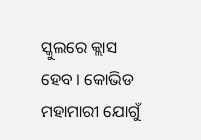ସ୍କୁଲରେ କ୍ଲାସ ହେବ । କୋଭିଡ ମହାମାରୀ ଯୋଗୁଁ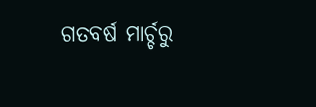ଗତବର୍ଷ ମାର୍ଚ୍ଚରୁ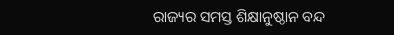ରାଜ୍ୟର ସମସ୍ତ ଶିକ୍ଷାନୁଷ୍ଠାନ ବନ୍ଦ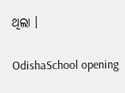ଥିଲା ।

OdishaSchool opening